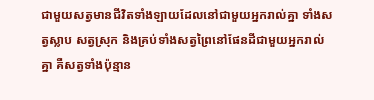ជាមួយសត្វមានជីវិតទាំងឡាយដែលនៅជាមួយអ្នករាល់គ្នា ទាំងសត្វស្លាប សត្វស្រុក និងគ្រប់ទាំងសត្វព្រៃនៅផែនដីជាមួយអ្នករាល់គ្នា គឺសត្វទាំងប៉ុន្មាន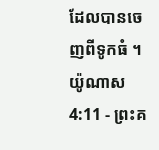ដែលបានចេញពីទូកធំ ។
យ៉ូណាស 4:11 - ព្រះគ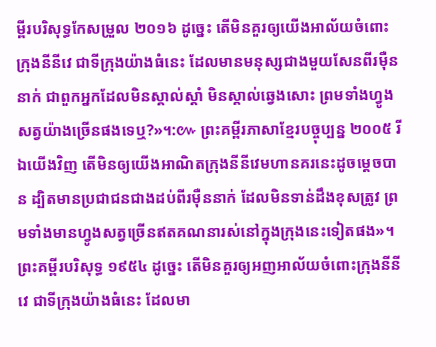ម្ពីរបរិសុទ្ធកែសម្រួល ២០១៦ ដូច្នេះ តើមិនគួរឲ្យយើងអាល័យចំពោះក្រុងនីនីវេ ជាទីក្រុងយ៉ាងធំនេះ ដែលមានមនុស្សជាងមួយសែនពីរម៉ឺននាក់ ជាពួកអ្នកដែលមិនស្គាល់ស្តាំ មិនស្គាល់ឆ្វេងសោះ ព្រមទាំងហ្វូងសត្វយ៉ាងច្រើនផងទេឬ?»។:៚ ព្រះគម្ពីរភាសាខ្មែរបច្ចុប្បន្ន ២០០៥ រីឯយើងវិញ តើមិនឲ្យយើងអាណិតក្រុងនីនីវេមហានគរនេះដូចម្ដេចបាន ដ្បិតមានប្រជាជនជាងដប់ពីរម៉ឺននាក់ ដែលមិនទាន់ដឹងខុសត្រូវ ព្រមទាំងមានហ្វូងសត្វច្រើនឥតគណនារស់នៅក្នុងក្រុងនេះទៀតផង»។ ព្រះគម្ពីរបរិសុទ្ធ ១៩៥៤ ដូច្នេះ តើមិនគួរឲ្យអញអាល័យចំពោះក្រុងនីនីវេ ជាទីក្រុងយ៉ាងធំនេះ ដែលមា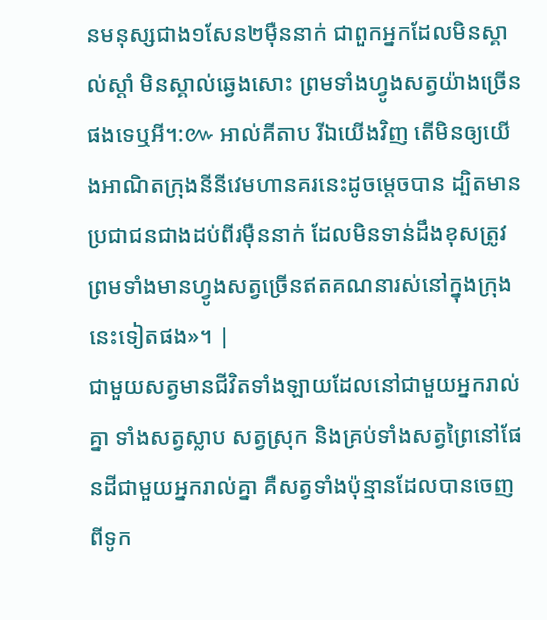នមនុស្សជាង១សែន២ម៉ឺននាក់ ជាពួកអ្នកដែលមិនស្គាល់ស្តាំ មិនស្គាល់ឆ្វេងសោះ ព្រមទាំងហ្វូងសត្វយ៉ាងច្រើនផងទេឬអី។:៚ អាល់គីតាប រីឯយើងវិញ តើមិនឲ្យយើងអាណិតក្រុងនីនីវេមហានគរនេះដូចម្ដេចបាន ដ្បិតមានប្រជាជនជាងដប់ពីរម៉ឺននាក់ ដែលមិនទាន់ដឹងខុសត្រូវ ព្រមទាំងមានហ្វូងសត្វច្រើនឥតគណនារស់នៅក្នុងក្រុងនេះទៀតផង»។ |
ជាមួយសត្វមានជីវិតទាំងឡាយដែលនៅជាមួយអ្នករាល់គ្នា ទាំងសត្វស្លាប សត្វស្រុក និងគ្រប់ទាំងសត្វព្រៃនៅផែនដីជាមួយអ្នករាល់គ្នា គឺសត្វទាំងប៉ុន្មានដែលបានចេញពីទូក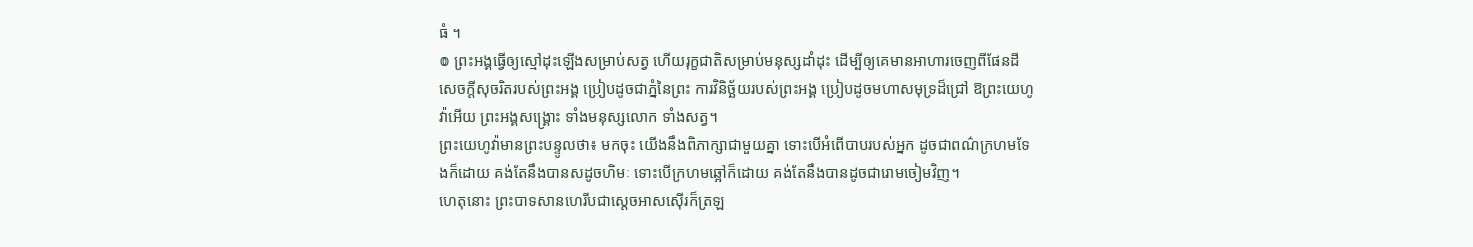ធំ ។
៙ ព្រះអង្គធ្វើឲ្យស្មៅដុះឡើងសម្រាប់សត្វ ហើយរុក្ខជាតិសម្រាប់មនុស្សដាំដុះ ដើម្បីឲ្យគេមានអាហារចេញពីផែនដី
សេចក្ដីសុចរិតរបស់ព្រះអង្គ ប្រៀបដូចជាភ្នំនៃព្រះ ការវិនិច្ឆ័យរបស់ព្រះអង្គ ប្រៀបដូចមហាសមុទ្រដ៏ជ្រៅ ឱព្រះយេហូវ៉ាអើយ ព្រះអង្គសង្គ្រោះ ទាំងមនុស្សលោក ទាំងសត្វ។
ព្រះយេហូវ៉ាមានព្រះបន្ទូលថា៖ មកចុះ យើងនឹងពិភាក្សាជាមួយគ្នា ទោះបើអំពើបាបរបស់អ្នក ដូចជាពណ៌ក្រហមទែងក៏ដោយ គង់តែនឹងបានសដូចហិមៈ ទោះបើក្រហមឆ្អៅក៏ដោយ គង់តែនឹងបានដូចជារោមចៀមវិញ។
ហេតុនោះ ព្រះបាទសានហេរីបជាស្តេចអាសស៊ើរក៏ត្រឡ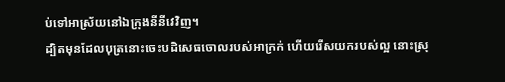ប់ទៅអាស្រ័យនៅឯក្រុងនីនីវេវិញ។
ដ្បិតមុនដែលបុត្រនោះចេះបដិសេធចោលរបស់អាក្រក់ ហើយរើសយករបស់ល្អ នោះស្រុ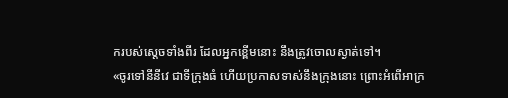ករបស់ស្តេចទាំងពីរ ដែលអ្នកខ្ពើមនោះ នឹងត្រូវចោលស្ងាត់ទៅ។
«ចូរទៅនីនីវេ ជាទីក្រុងធំ ហើយប្រកាសទាស់នឹងក្រុងនោះ ព្រោះអំពើអាក្រ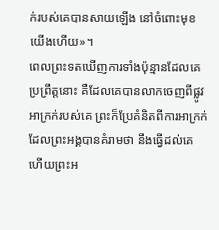ក់របស់គេបានសាយឡើង នៅចំពោះមុខយើងហើយ»។
ពេលព្រះទតឃើញការទាំងប៉ុន្មានដែលគេប្រព្រឹត្តនោះ គឺដែលគេបានលាកចេញពីផ្លូវអាក្រក់របស់គេ ព្រះក៏ប្រែគំនិតពីការអាក្រក់ ដែលព្រះអង្គបានគំរាមថា នឹងធ្វើដល់គេ ហើយព្រះអ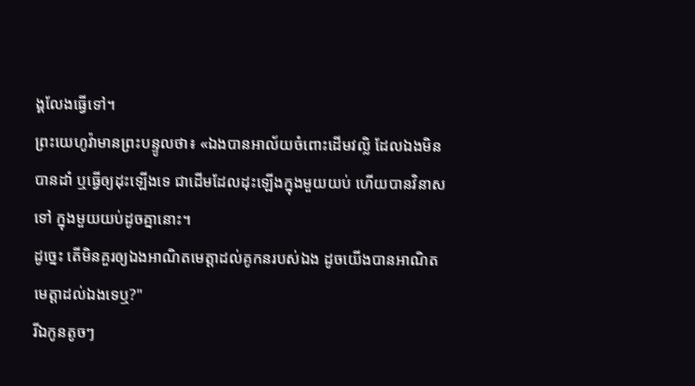ង្គលែងធ្វើទៅ។
ព្រះយេហូវ៉ាមានព្រះបន្ទូលថា៖ «ឯងបានអាល័យចំពោះដើមវល្លិ ដែលឯងមិនបានដាំ ឬធ្វើឲ្យដុះឡើងទេ ជាដើមដែលដុះឡើងក្នុងមួយយប់ ហើយបានវិនាសទៅ ក្នុងមួយយប់ដូចគ្នានោះ។
ដូច្នេះ តើមិនគួរឲ្យឯងអាណិតមេត្តាដល់គូកនរបស់ឯង ដូចយើងបានអាណិតមេត្តាដល់ឯងទេឬ?"
រីឯកូនតូចៗ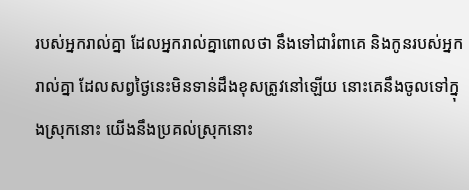របស់អ្នករាល់គ្នា ដែលអ្នករាល់គ្នាពោលថា នឹងទៅជារំពាគេ និងកូនរបស់អ្នករាល់គ្នា ដែលសព្វថ្ងៃនេះមិនទាន់ដឹងខុសត្រូវនៅឡើយ នោះគេនឹងចូលទៅក្នុងស្រុកនោះ យើងនឹងប្រគល់ស្រុកនោះ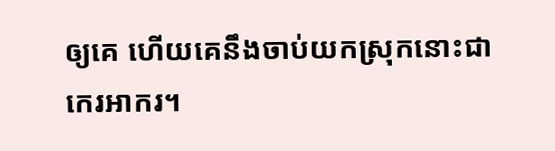ឲ្យគេ ហើយគេនឹងចាប់យកស្រុកនោះជាកេរអាករ។